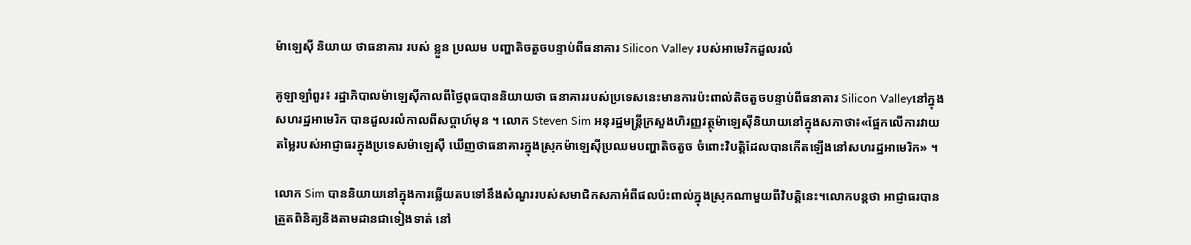ម៉ាឡេស៊ី និយាយ ថាធនាគារ របស់ ខ្លួន ប្រឈម បញ្ហាតិចតួចបន្ទាប់ពីធនាគារ Silicon Valley របស់អាមេរិកដួលរលំ

គូឡាឡាំពួរ៖ រដ្ឋាភិបាលម៉ាឡេស៊ីកាលពីថ្ងៃពុធបាននិយាយថា ធនាគាររបស់ប្រទេសនេះមានការប៉ះពាល់តិចតួចបន្ទាប់ពីធនាគារ Silicon Valleyនៅក្នុងសហរដ្ឋអាមេរិក បានដួលរលំកាលពីសប្តាហ៍មុន ។ លោក Steven Sim អនុរដ្ឋមន្ត្រីក្រសួងហិរញ្ញវត្ថុម៉ាឡេស៊ីនិយាយនៅក្នុងសភាថា៖«ផ្អែកលើការវាយតម្លៃរបស់អាជ្ញាធរក្នុងប្រទេសម៉ាឡេស៊ី ឃើញថាធនាគារក្នុងស្រុកម៉ាឡេស៊ីប្រឈមបញ្ហាតិចតួច ចំពោះវិបត្តិដែលបានកើតឡើងនៅសហរដ្ឋអាមេរិក» ។

លោក Sim បាននិយាយនៅក្នុងការឆ្លើយតបទៅនឹងសំណួររបស់សមាជិកសភាអំពីផលប៉ះពាល់ក្នុងស្រុកណាមួយពីវិបត្តិនេះ។លោកបន្តថា អាជ្ញាធរបានត្រួតពិនិត្យនិងតាមដានជាទៀងទាត់ នៅ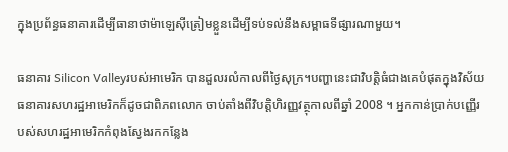ក្នុងប្រព័ន្ធធនាគារដើម្បីធានាថាម៉ាឡេស៊ីត្រៀមខ្លួនដើម្បីទប់ទល់នឹងសម្ពាធទីផ្សារណាមួយ។

ធនាគារ Silicon Valleyរបស់អាមេរិក បានដួលរលំកាលពីថ្ងៃសុក្រ។បញ្ហានេះជាវិបត្តិធំជាងគេបំផុតក្នុងវិស័យធនាគារសហរដ្ឋអាមេរិកក៏ដូចជាពិភពលោក ចាប់តាំងពីវិបត្តិហិរញ្ញវត្ថុកាលពីឆ្នាំ 2008 ។ អ្នកកាន់ប្រាក់បញ្ញើរបស់សហរដ្ឋអាមេរិកកំពុងស្វែងរកកន្លែង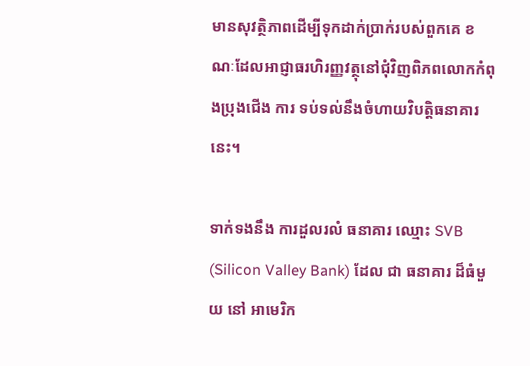មានសុវត្ថិភាពដើម្បីទុកដាក់ប្រាក់របស់ពួកគេ ខណៈដែលអាជ្ញាធរហិរញ្ញវត្ថុនៅជុំវិញពិភពលោកកំពុងប្រុងជើង ការ ទប់ទល់នឹងចំហាយវិបត្តិធនាគារនេះ។

ទាក់ទងនឹង ការដួលរលំ ធនាគារ ឈ្មោះ SVB (Silicon Valley Bank) ដែល ជា ធនាគារ ដ៏ធំមួយ នៅ អាមេរិក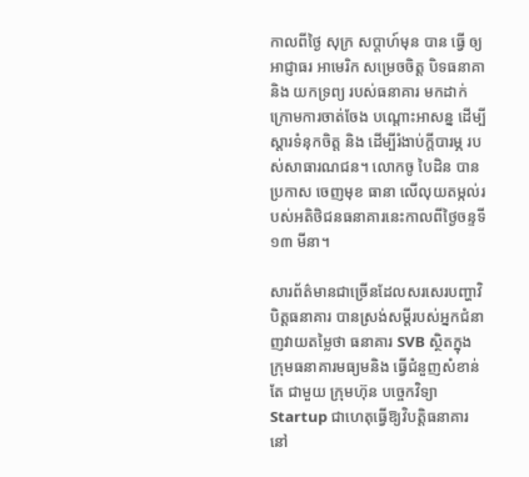កាលពីថ្ងៃ សុក្រ សប្តាហ៍មុន បាន ធ្វើ ឲ្យ អាជ្ញាធរ អាមេរិក សម្រេចចិត្ត បិទធនាគា និង យកទ្រព្យ របស់ធនាគារ មកដាក់ក្រោមការចាត់ចែង បណ្តោះអាសន្ន ដើម្បី ស្តារទំនុកចិត្ត និង ដើម្បីរំងាប់ក្តីបារម្ភ របស់សាធារណជន។ លោកចូ បៃដិន បាន ប្រកាស ចេញមុខ ធានា លើលុយតម្កល់របស់អតិថិជនធនាគារនេះកាលពីថ្ងៃចន្ទទី ១៣ មីនា។

សារព័ត៌មានជាច្រើនដែលសរសេរបញ្ហាវិបិត្តធនាគារ បានស្រង់សម្ដីរបស់អ្នកជំនាញវាយតម្លៃថា ធនាគារ SVB ស្ថិតក្នុង ក្រុមធនាគារមធ្យមនិង ធ្វើជំនួញសំខាន់ តែ ជាមួយ ក្រុមហ៊ុន បច្ចេកវិទ្យា Startup ជាហេតុធ្វើឱ្យវិបត្តិធនាគារ នៅ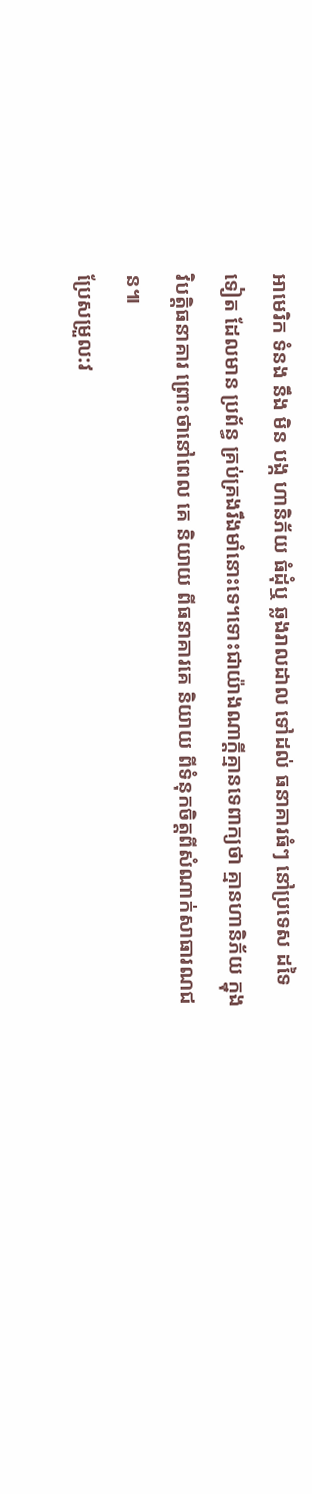អាមេរិក ទំនង នឹង មិន បង្ក ហានិភ័យ ធំដុំឬ ឆ្លងរាលដាល ទៅដល់ ធនាគារធំៗ នៅប្រទេស ដទៃ ទៀត ដែលមាន ប្រព័ន្ធ គ្រប់គ្រងរឹងមាំនោះទេ។ទោះជាយ៉ាងណាក្ដីគ្មានទេពាក្យថា គ្មានហានិភ័យ ក្នុង វិបត្តិធនាគារ ព្រោះថានៅពេល គេ និយាយ ពីធនាគារគេ និយាយ ពីទំនុកចិត្តពីសំណាក់សាធារណជន៕
ប្រែសម្រួល:វ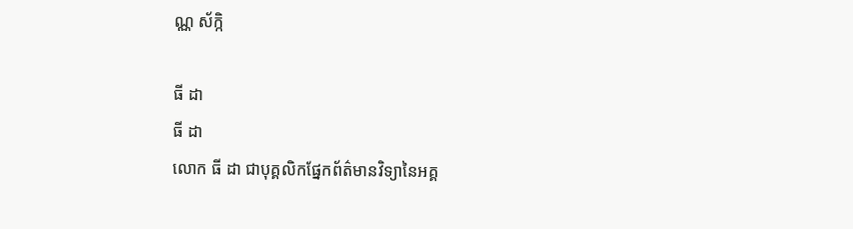ណ្ណ ស័ក្កិ

ធី ដា
ធី ដា
លោក ធី ដា ជាបុគ្គលិកផ្នែកព័ត៌មានវិទ្យានៃអគ្គ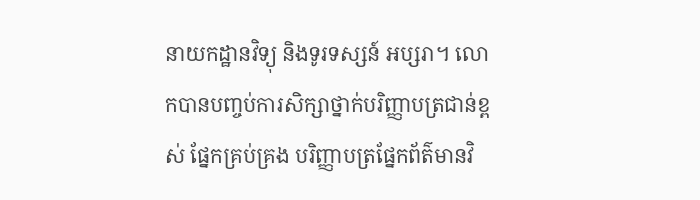នាយកដ្ឋានវិទ្យុ និងទូរទស្សន៍ អប្សរា។ លោកបានបញ្ចប់ការសិក្សាថ្នាក់បរិញ្ញាបត្រជាន់ខ្ពស់ ផ្នែកគ្រប់គ្រង បរិញ្ញាបត្រផ្នែកព័ត៌មានវិ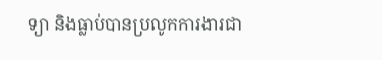ទ្យា និងធ្លាប់បានប្រលូកការងារជា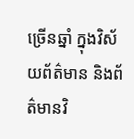ច្រើនឆ្នាំ ក្នុងវិស័យព័ត៌មាន និងព័ត៌មានវិ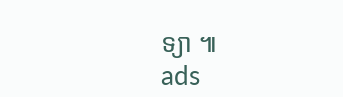ទ្យា ៕
ads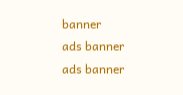banner
ads banner
ads banner